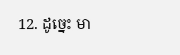12. ដូច្នេះ មា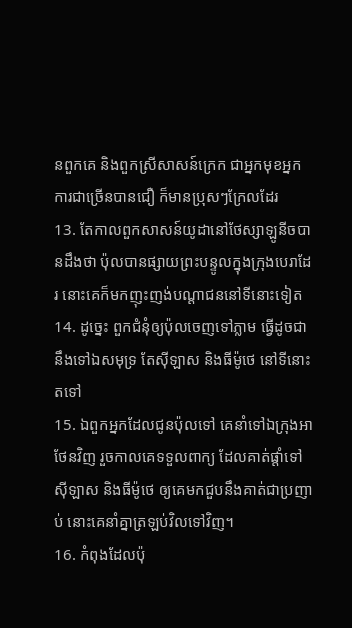នពួកគេ និងពួកស្រីសាសន៍ក្រេក ជាអ្នកមុខអ្នកការជាច្រើនបានជឿ ក៏មានប្រុសៗក្រែលដែរ
13. តែកាលពួកសាសន៍យូដានៅថែស្សាឡូនីចបានដឹងថា ប៉ុលបានផ្សាយព្រះបន្ទូលក្នុងក្រុងបេរាដែរ នោះគេក៏មកញុះញង់បណ្តាជននៅទីនោះទៀត
14. ដូច្នេះ ពួកជំនុំឲ្យប៉ុលចេញទៅភ្លាម ធ្វើដូចជានឹងទៅឯសមុទ្រ តែស៊ីឡាស និងធីម៉ូថេ នៅទីនោះតទៅ
15. ឯពួកអ្នកដែលជូនប៉ុលទៅ គេនាំទៅឯក្រុងអាថែនវិញ រួចកាលគេទទួលពាក្យ ដែលគាត់ផ្តាំទៅស៊ីឡាស និងធីម៉ូថេ ឲ្យគេមកជួបនឹងគាត់ជាប្រញាប់ នោះគេនាំគ្នាត្រឡប់វិលទៅវិញ។
16. កំពុងដែលប៉ុ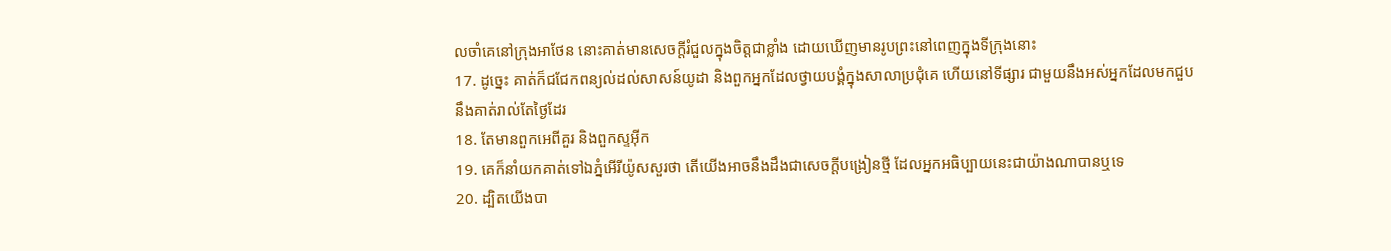លចាំគេនៅក្រុងអាថែន នោះគាត់មានសេចក្ដីរំជួលក្នុងចិត្តជាខ្លាំង ដោយឃើញមានរូបព្រះនៅពេញក្នុងទីក្រុងនោះ
17. ដូច្នេះ គាត់ក៏ជជែកពន្យល់ដល់សាសន៍យូដា និងពួកអ្នកដែលថ្វាយបង្គំក្នុងសាលាប្រជុំគេ ហើយនៅទីផ្សារ ជាមួយនឹងអស់អ្នកដែលមកជួបនឹងគាត់រាល់តែថ្ងៃដែរ
18. តែមានពួកអេពីគួរ និងពួកស្ទអ៊ីក
19. គេក៏នាំយកគាត់ទៅឯភ្នំអើរីយ៉ូសសួរថា តើយើងអាចនឹងដឹងជាសេចក្ដីបង្រៀនថ្មី ដែលអ្នកអធិប្បាយនេះជាយ៉ាងណាបានឬទេ
20. ដ្បិតយើងបា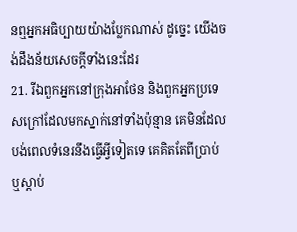នឮអ្នកអធិប្បាយយ៉ាងប្លែកណាស់ ដូច្នេះ យើងចង់ដឹងន័យសេចក្ដីទាំងនេះដែរ
21. រីឯពួកអ្នកនៅក្រុងអាថែន និងពួកអ្នកប្រទេសក្រៅដែលមកស្នាក់នៅទាំងប៉ុន្មាន គេមិនដែលបង់ពេលទំនេរនឹងធ្វើអ្វីទៀតទេ គេគិតតែពីប្រាប់ ឬស្តាប់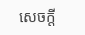សេចក្ដី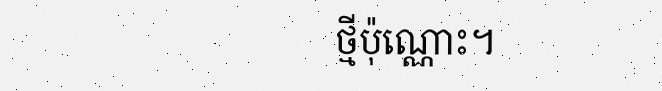ថ្មីប៉ុណ្ណោះ។